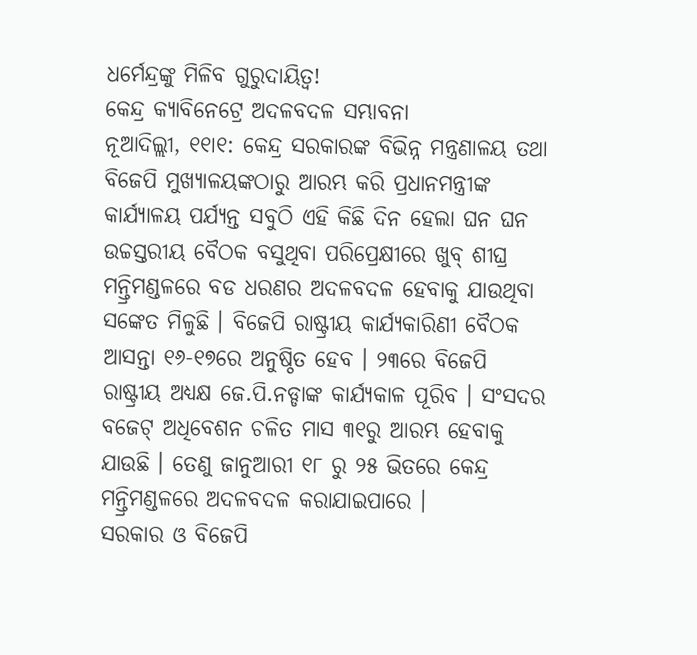ଧର୍ମେନ୍ଦ୍ରଙ୍କୁ ମିଳିବ ଗୁରୁଦାୟିତ୍ୱ!
କେନ୍ଦ୍ର କ୍ୟାବିନେଟ୍ରେ ଅଦଳବଦଳ ସମ୍ଭାବନା
ନୂଆଦିଲ୍ଲୀ, ୧୧ା୧: କେନ୍ଦ୍ର ସରକାରଙ୍କ ବିଭିନ୍ନ ମନ୍ତ୍ରଣାଳୟ ତଥା ବିଜେପି ମୁଖ୍ୟାଳୟଙ୍କଠାରୁ ଆରମ୍ଭ କରି ପ୍ରଧାନମନ୍ତ୍ରୀଙ୍କ କାର୍ଯ୍ୟାଳୟ ପର୍ଯ୍ୟନ୍ତ ସବୁଠି ଏହି କିଛି ଦିନ ହେଲା ଘନ ଘନ ଉଚ୍ଚସ୍ତରୀୟ ବୈଠକ ବସୁଥିବା ପରିପ୍ରେକ୍ଷୀରେ ଖୁବ୍ ଶୀଘ୍ର ମନ୍ତ୍ରିମଣ୍ଡଳରେ ବଡ ଧରଣର ଅଦଳବଦଳ ହେବାକୁ ଯାଉଥିବା ସଙ୍କେତ ମିଳୁଛି । ବିଜେପି ରାଷ୍ଟ୍ରୀୟ କାର୍ଯ୍ୟକାରିଣୀ ବୈଠକ ଆସନ୍ତା ୧୬-୧୭ରେ ଅନୁଷ୍ଠିତ ହେବ । ୨୩ରେ ବିଜେପି ରାଷ୍ଟ୍ରୀୟ ଅଧ୍ୟକ୍ଷ ଜେ.ପି.ନଡ୍ଡାଙ୍କ କାର୍ଯ୍ୟକାଳ ପୂରିବ । ସଂସଦର ବଜେଟ୍ ଅଧିବେଶନ ଚଳିତ ମାସ ୩୧ରୁ ଆରମ୍ଭ ହେବାକୁ ଯାଉଛି । ତେଣୁ ଜାନୁଆରୀ ୧୮ ରୁ ୨୫ ଭିତରେ କେନ୍ଦ୍ର ମନ୍ତ୍ରିମଣ୍ଡଳରେ ଅଦଳବଦଳ କରାଯାଇପାରେ ।
ସରକାର ଓ ବିଜେପି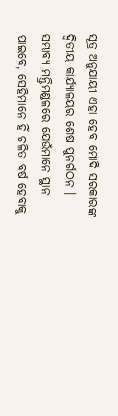ସୂତ୍ର ଅନୁଯାୟୀ ଏହା ହେବ ମୋଦି ସରକାରଙ୍କ ଦ୍ୱିତୀୟ କାର୍ଯ୍ୟାଳୟର ଶେଷ ପୁନର୍ଗଠନ । ସମ୍ଭାବ୍ୟ ମନ୍ତ୍ରିମଣ୍ଡଳରେ ଯେଉଁମାନେ ସ୍ଥାନ ପାଇବେ, ସେହିମାନେ ହିଁ ଚଳିତ ବର୍ଷ ହେବାକୁ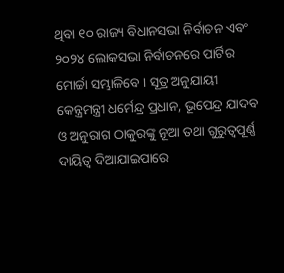ଥିବା ୧୦ ରାଜ୍ୟ ବିଧାନସଭା ନିର୍ବାଚନ ଏବଂ ୨୦୨୪ ଲୋକସଭା ନିର୍ବାଚନରେ ପାର୍ଟିର ମୋର୍ଚ୍ଚା ସମ୍ଭାଳିବେ । ସୂତ୍ର ଅନୁଯାୟୀ କେନ୍ତ୍ରମନ୍ତ୍ରୀ ଧର୍ମେନ୍ଦ୍ର ପ୍ରଧାନ, ଭୂପେନ୍ଦ୍ର ଯାଦବ ଓ ଅନୁରାଗ ଠାକୁରଙ୍କୁ ନୂଆ ତଥା ଗୁରୁତ୍ୱପୂର୍ଣ୍ଣ ଦାୟିତ୍ୱ ଦିଆଯାଇପାରେ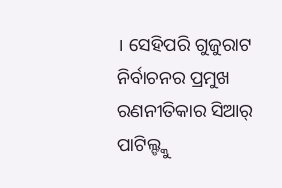। ସେହିପରି ଗୁଜୁରାଟ ନିର୍ବାଚନର ପ୍ରମୁଖ ରଣନୀତିକାର ସିଆର୍ ପାଟିଲ୍ଙ୍କୁ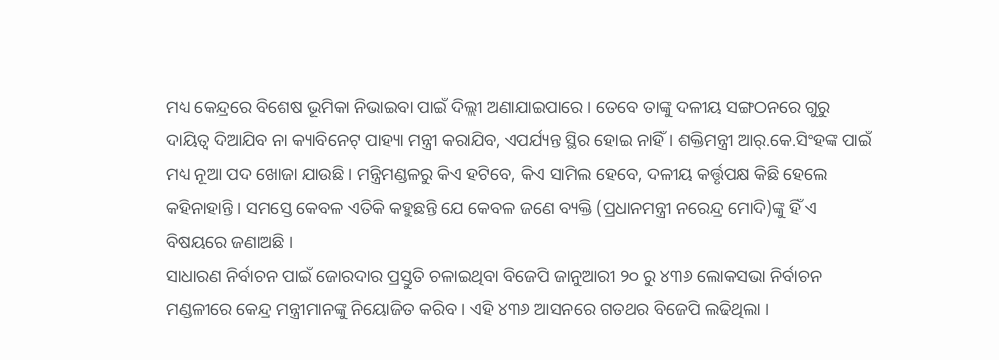ମଧ୍ୟ କେନ୍ଦ୍ରରେ ବିଶେଷ ଭୂମିକା ନିଭାଇବା ପାଇଁ ଦିଲ୍ଲୀ ଅଣାଯାଇପାରେ । ତେବେ ତାଙ୍କୁ ଦଳୀୟ ସଙ୍ଗଠନରେ ଗୁରୁ ଦାୟିତ୍ୱ ଦିଆଯିବ ନା କ୍ୟାବିନେଟ୍ ପାହ୍ୟା ମନ୍ତ୍ରୀ କରାଯିବ, ଏପର୍ଯ୍ୟନ୍ତ ସ୍ଥିର ହୋଇ ନାହିଁ । ଶକ୍ତିମନ୍ତ୍ରୀ ଆର୍.କେ.ସିଂହଙ୍କ ପାଇଁ ମଧ୍ୟ ନୂଆ ପଦ ଖୋଜା ଯାଉଛି । ମନ୍ତ୍ରିମଣ୍ଡଳରୁ କିଏ ହଟିବେ, କିଏ ସାମିଲ ହେବେ, ଦଳୀୟ କର୍ତ୍ତୃପକ୍ଷ କିଛି ହେଲେ କହିନାହାନ୍ତି । ସମସ୍ତେ କେବଳ ଏତିକି କହୁଛନ୍ତି ଯେ କେବଳ ଜଣେ ବ୍ୟକ୍ତି (ପ୍ରଧାନମନ୍ତ୍ରୀ ନରେନ୍ଦ୍ର ମୋଦି)ଙ୍କୁ ହିଁ ଏ ବିଷୟରେ ଜଣାଅଛି ।
ସାଧାରଣ ନିର୍ବାଚନ ପାଇଁ ଜୋରଦାର ପ୍ରସ୍ତୁତି ଚଳାଇଥିବା ବିଜେପି ଜାନୁଆରୀ ୨୦ ରୁ ୪୩୬ ଲୋକସଭା ନିର୍ବାଚନ ମଣ୍ଡଳୀରେ କେନ୍ଦ୍ର ମନ୍ତ୍ରୀମାନଙ୍କୁ ନିୟୋଜିତ କରିବ । ଏହି ୪୩୬ ଆସନରେ ଗତଥର ବିଜେପି ଲଢିଥିଲା ।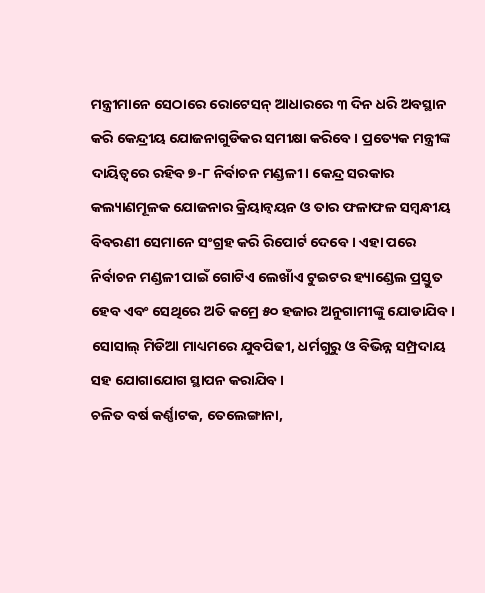ମନ୍ତ୍ରୀମାନେ ସେଠାରେ ରୋଟେସନ୍ ଆଧାରରେ ୩ ଦିନ ଧରି ଅବସ୍ଥାନ କରି କେନ୍ଦ୍ରୀୟ ଯୋଜନାଗୁଡିକର ସମୀକ୍ଷା କରିବେ । ପ୍ରତ୍ୟେକ ମନ୍ତ୍ରୀଙ୍କ ଦାୟିତ୍ୱରେ ରହିବ ୭-୮ ନିର୍ବାଚନ ମଣ୍ଡଳୀ । କେନ୍ଦ୍ର ସରକାର କଲ୍ୟାଣମୂଳକ ଯୋଜନାର କ୍ରିୟାନ୍ୱୟନ ଓ ତାର ଫଳାଫଳ ସମ୍ବନ୍ଧୀୟ ବିବରଣୀ ସେମାନେ ସଂଗ୍ରହ କରି ରିପୋର୍ଟ ଦେବେ । ଏହା ପରେ ନିର୍ବାଚନ ମଣ୍ଡଳୀ ପାଇଁ ଗୋଟିଏ ଲେଖାଁଏ ଟୁଇଟର ହ୍ୟାଣ୍ଡେଲ ପ୍ରସ୍ତୁତ ହେବ ଏବଂ ସେଥିରେ ଅତି କମ୍ରେ ୫୦ ହଜାର ଅନୁଗାମୀଙ୍କୁ ଯୋଡାଯିବ । ସୋସାଲ୍ ମିଡିଆ ମାଧ୍ୟମରେ ଯୁବପିଢୀ, ଧର୍ମଗୁରୁ ଓ ବିଭିନ୍ନ ସମ୍ପ୍ରଦାୟ ସହ ଯୋଗାଯୋଗ ସ୍ଥାପନ କରାଯିବ ।
ଚଳିତ ବର୍ଷ କର୍ଣ୍ଣାଟକ, ତେଲେଙ୍ଗାନା,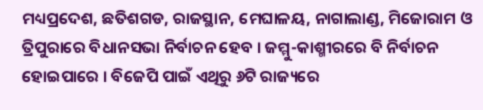ମଧ୍ୟପ୍ରଦେଶ, ଛତିଶଗଡ, ରାଜସ୍ଥାନ, ମେଘାଳୟ, ନାଗାଲାଣ୍ଡ, ମିଜୋରାମ ଓ ତ୍ରିପୁରାରେ ବିଧାନସଭା ନିର୍ବାଚନ ହେବ । ଜମ୍ମୁ-କାଶ୍ମୀରରେ ବି ନିର୍ବାଚନ ହୋଇପାରେ । ବିଜେପି ପାଇଁ ଏଥିରୁ ୬ଟି ରାଜ୍ୟରେ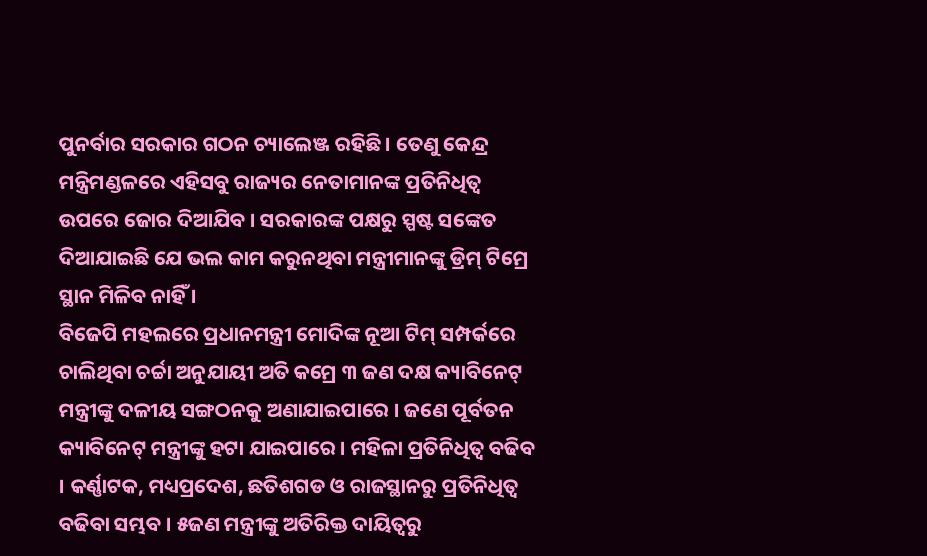ପୁନର୍ବାର ସରକାର ଗଠନ ଚ୍ୟାଲେଞ୍ଜ ରହିଛି । ତେଣୁ କେନ୍ଦ୍ର ମନ୍ତ୍ରିମଣ୍ଡଳରେ ଏହିସବୁ ରାଜ୍ୟର ନେତାମାନଙ୍କ ପ୍ରତିନିଧିତ୍ୱ ଉପରେ ଜୋର ଦିଆଯିବ । ସରକାରଙ୍କ ପକ୍ଷରୁ ସ୍ପଷ୍ଟ ସଙ୍କେତ ଦିଆଯାଇଛି ଯେ ଭଲ କାମ କରୁନଥିବା ମନ୍ତ୍ରୀମାନଙ୍କୁ ଡ୍ରିମ୍ ଟିମ୍ରେ ସ୍ଥାନ ମିଳିବ ନାହିଁ ।
ବିଜେପି ମହଲରେ ପ୍ରଧାନମନ୍ତ୍ରୀ ମୋଦିଙ୍କ ନୂଆ ଟିମ୍ ସମ୍ପର୍କରେ ଚାଲିଥିବା ଚର୍ଚ୍ଚା ଅନୁଯାୟୀ ଅତି କମ୍ରେ ୩ ଜଣ ଦକ୍ଷ କ୍ୟାବିନେଟ୍ ମନ୍ତ୍ରୀଙ୍କୁ ଦଳୀୟ ସଙ୍ଗଠନକୁ ଅଣାଯାଇପାରେ । ଜଣେ ପୂର୍ବତନ କ୍ୟାବିନେଟ୍ ମନ୍ତ୍ରୀଙ୍କୁ ହଟା ଯାଇପାରେ । ମହିଳା ପ୍ରତିନିଧିତ୍ୱ ବଢିବ । କର୍ଣ୍ଣାଟକ, ମଧ୍ୟପ୍ରଦେଶ, ଛତିଶଗଡ ଓ ରାଜସ୍ଥାନରୁ ପ୍ରତିନିଧିତ୍ୱ ବଢିବା ସମ୍ଭବ । ୫ଜଣ ମନ୍ତ୍ରୀଙ୍କୁ ଅତିରିକ୍ତ ଦାୟିତ୍ୱରୁ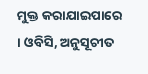ମୁକ୍ତ କରାଯାଇପାରେ । ଓବିସି, ଅନୁସୂଚୀତ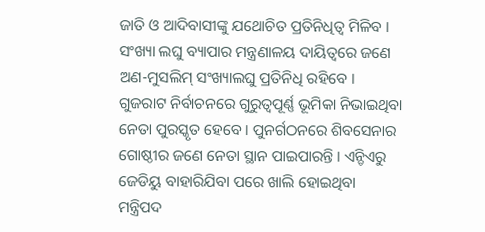ଜାତି ଓ ଆଦିବାସୀଙ୍କୁ ଯଥୋଚିତ ପ୍ରତିନିଧିତ୍ୱ ମିଳିବ । ସଂଖ୍ୟା ଲଘୁ ବ୍ୟାପାର ମନ୍ତ୍ରଣାଳୟ ଦାୟିତ୍ୱରେ ଜଣେ ଅଣ-ମୁସଲିମ୍ ସଂଖ୍ୟାଲଘୁ ପ୍ରତିନିଧି ରହିବେ । ଗୁଜରାଟ ନିର୍ବାଚନରେ ଗୁରୁତ୍ୱପୂର୍ଣ୍ଣ ଭୂମିକା ନିଭାଇଥିବା ନେତା ପୁରସ୍କୃତ ହେବେ । ପୁନର୍ଗଠନରେ ଶିବସେନାର ଗୋଷ୍ଠୀର ଜଣେ ନେତା ସ୍ଥାନ ପାଇପାରନ୍ତି । ଏନ୍ଡିଏରୁ ଜେଡିୟୁ ବାହାରିଯିବା ପରେ ଖାଲି ହୋଇଥିବା ମନ୍ତ୍ରିପଦ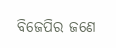ବିଜେପିର ଜଣେ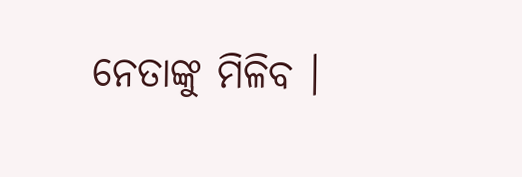ନେତାଙ୍କୁ ମିଳିବ ।